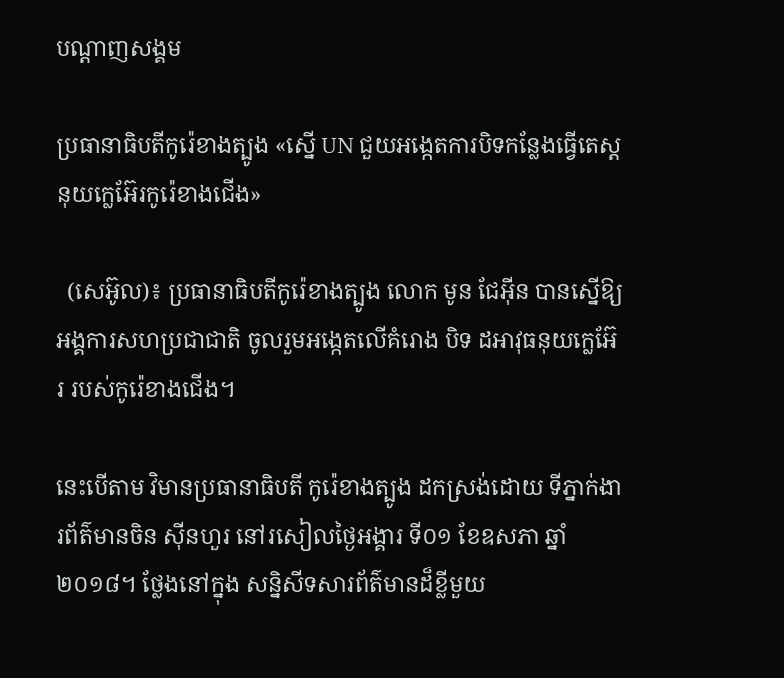បណ្តាញសង្គម

ប្រធានាធិបតីកូរ៉េខាងត្បូង «ស្នើ UN ជួយអង្កេតការបិទកន្លែងធ្វើតេស្តនុយក្លេអ៊ែរកូរ៉េខាងជើង»

  (សេអ៊ូល)៖ ប្រធានាធិបតីកូរ៉េខាងត្បូង លោក មូន ជែអ៊ីន បានស្នើឱ្យអង្គការសហប្រជាជាតិ ចូលរួមអង្កេតលើគំរោង បិទ ដអាវុធនុយក្លេអ៊ែរ របស់កូរ៉េខាងជើង។

នេះបើតាម វិមានប្រធានាធិបតី កូរ៉េខាងត្បូង ដកស្រង់ដោយ ទីភ្នាក់ងារព័ត៌មានចិន ស៊ីនហួរ នៅរសៀលថ្ងៃអង្គារ ទី០១ ខែឧសភា ឆ្នាំ២០១៨។ ថ្លែងនៅក្នុង សន្និសីទសារព័ត៌មានដ៏ខ្លីមួយ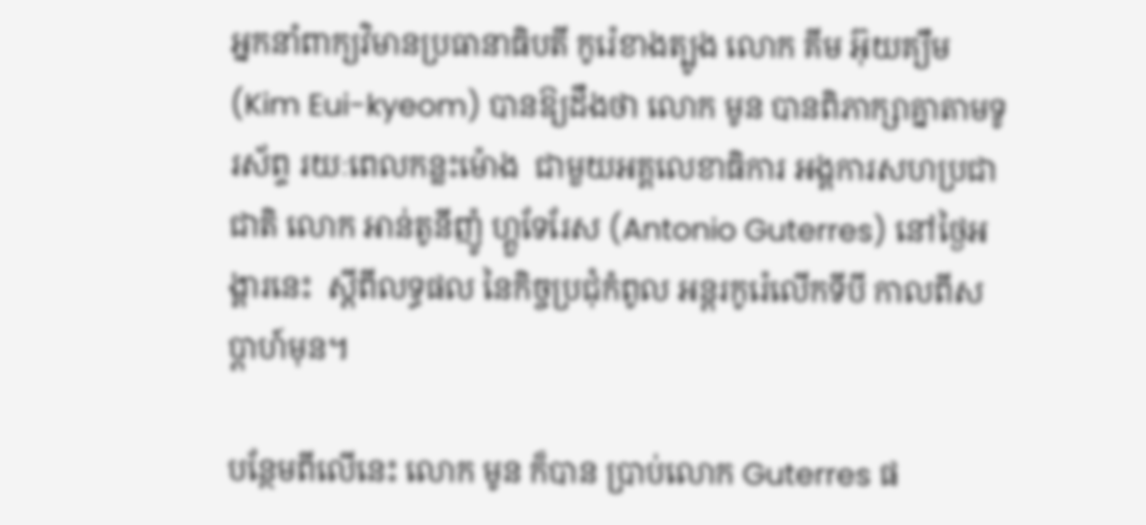អ្នកនាំពាក្យវិមានប្រធានាធិបតី កូរ៉េខាងត្បូង លោក គីម អ៊ុយគ្យឹម (Kim Eui-kyeom) បានឱ្យដឹងថា លោក មូន បានពិភាក្សាគ្នាតាមទូរស័ព្ទ រយៈពេលកន្លះម៉ោង  ជាមួយអគ្គលេខាធិការ អង្គការសហប្រជាជាតិ លោក អាន់តូនីញ៉ូ ហ្គួទែរែស (Antonio Guterres) នៅថ្ងៃអង្គារនេះ  ស្ដីពីលទ្ធផល នៃកិច្ចប្រជុំកំពូល អន្តរកូរ៉េលើកទីបី កាលពីសប្ដាហ៍មុន។

បន្ថែមពីលើនេះ លោក មូន ក៏បាន ប្រាប់លោក Guterres ផ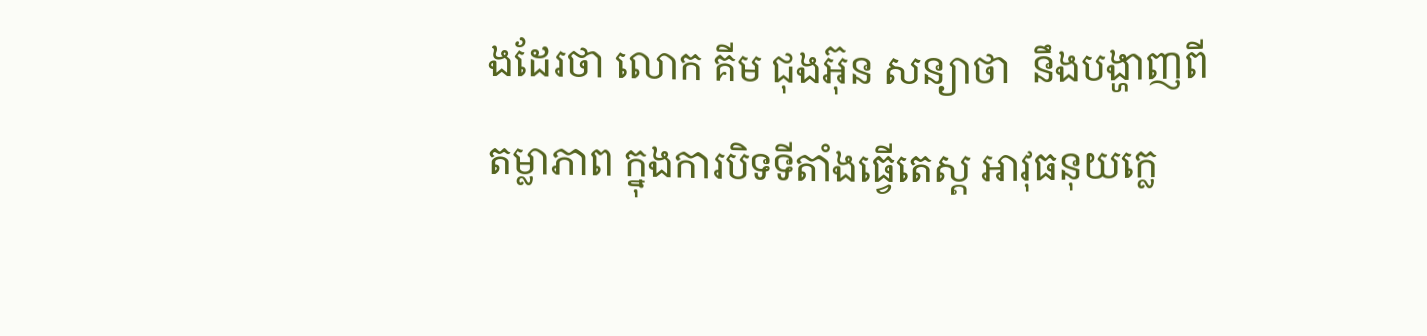ងដែរថា លោក គីម ជុងអ៊ុន សន្យាថា  នឹងបង្ហាញពីតម្លាភាព ក្នុងការបិទទីតាំងធ្វើតេស្ដ អាវុធនុយក្លេ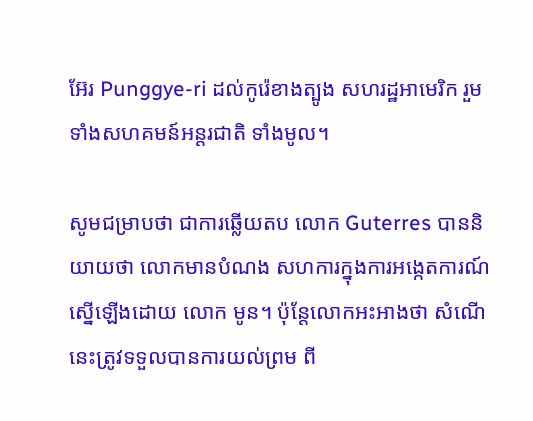អ៊ែរ Punggye-ri ដល់កូរ៉េខាងត្បូង សហរដ្ឋអាមេរិក រួមទាំងសហគមន៍អន្តរជាតិ ទាំងមូល។

សូមជម្រាបថា ជាការឆ្លើយតប លោក Guterres បាននិយាយថា លោកមានបំណង សហការក្នុងការអង្កេតការណ៍ ស្នើឡើងដោយ លោក មូន។ ប៉ុន្តែលោកអះអាងថា សំណើនេះត្រូវទទួលបានការយល់ព្រម ពី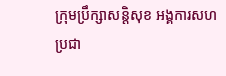ក្រុមប្រឹក្សាសន្តិសុខ អង្គការសហប្រជា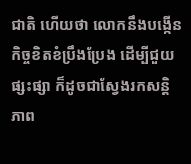ជាតិ ហើយថា លោកនឹងបង្កើន កិច្ចខិតខំប្រឹងប្រែង ដើម្បីជួយផ្សះផ្សា ក៏ដូចជាស្វែងរកសន្តិភាព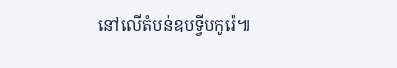នៅលើតំបន់ឧបទ្វីបកូរ៉េ៕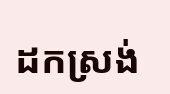ដកស្រង់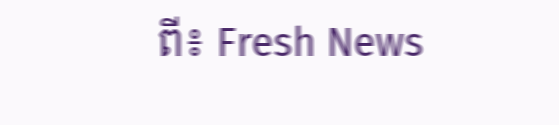ពី៖ Fresh News